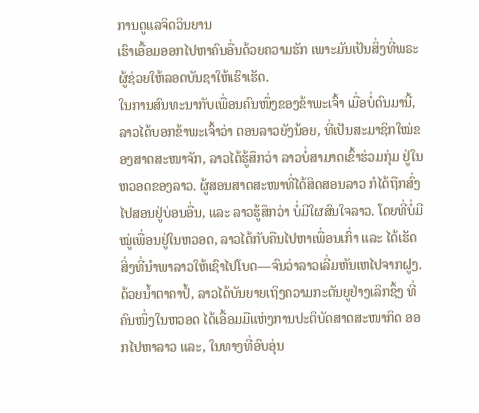ການດູແລຈິດວິນຍານ
ເຮົາເອື້ອມອອກໄປຫາຄົນອື່ນດ້ວຍຄວາມຮັກ ເພາະມັນເປັນສິ່ງທີ່ພຣະຜູ້ຊ່ວຍໃຫ້ລອດບັນຊາໃຫ້ເຮົາເຮັດ.
ໃນການສົນທະນາກັບເພື່ອນຄົນໜຶ່ງຂອງຂ້າພະເຈົ້າ ເມື່ອບໍ່ດົນມານີ້, ລາວໄດ້ບອກຂ້າພະເຈົ້າວ່າ ຕອນລາວຍັງນ້ອຍ, ທີ່ເປັນສະມາຊິກໃໝ່ຂອງສາດສະໜາຈັກ, ລາວໄດ້ຮູ້ສຶກວ່າ ລາວບໍ່ສາມາດເຂົ້າຮ່ວມກຸ່ມ ຢູ່ໃນຫວອດຂອງລາວ. ຜູ້ສອນສາດສະໜາທີ່ໄດ້ສິດສອນລາວ ກໍໄດ້ຖືກສົ່ງໄປສອນຢູ່ບ່ອນອື່ນ, ແລະ ລາວຮູ້ສຶກວ່າ ບໍ່ມີໃຜສົນໃຈລາວ. ໂດຍທີ່ບໍ່ມີໝູ່ເພື່ອນຢູ່ໃນຫວອດ, ລາວໄດ້ກັບຄືນໄປຫາເພື່ອນເກົ່າ ແລະ ໄດ້ເຮັດສິ່ງທີ່ນຳພາລາວໃຫ້ເຊົາໄປໂບດ—ຈົນວ່າລາວເລີ່ມຫັນເຫໄປຈາກຝູງ. ດ້ວຍນ້ຳຕາຄາປໍ້, ລາວໄດ້ບັນຍາຍເຖິງຄວາມກະຕັນຍູຢ່າງເລິກຊຶ້ງ ທີ່ຄົນໜຶ່ງໃນຫວອດ ໄດ້ເອື້ອມມືແຫ່ງການປະຕິບັດສາດສະໜາກິດ ອອກໄປຫາລາວ ແລະ, ໃນທາງທີ່ອົບອຸ່ນ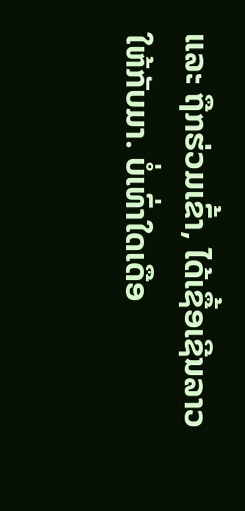ແລະ ຖືກຮ່ວມເຂົ້າ, ໄດ້ເຊື້ອເຊີນລາວໃຫ້ກັບມາ. ບໍ່ເທົ່າໃດເດືອ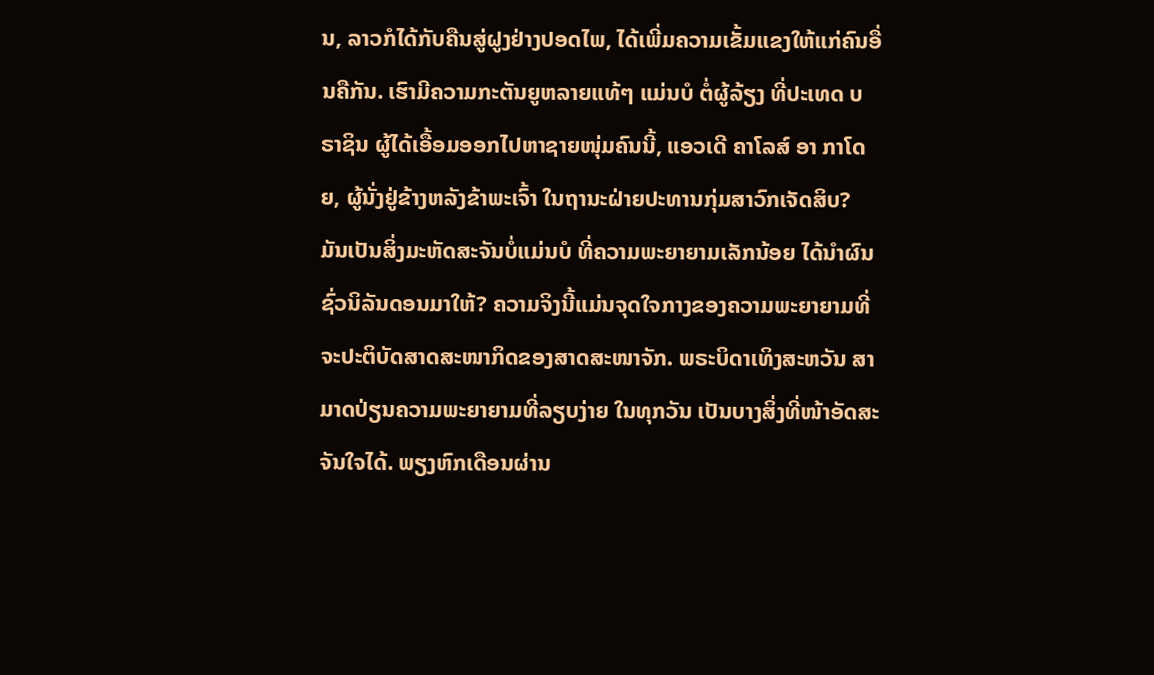ນ, ລາວກໍໄດ້ກັບຄືນສູ່ຝູງຢ່າງປອດໄພ, ໄດ້ເພີ່ມຄວາມເຂັ້ມແຂງໃຫ້ແກ່ຄົນອື່ນຄືກັນ. ເຮົາມີຄວາມກະຕັນຍູຫລາຍແທ້ໆ ແມ່ນບໍ ຕໍ່ຜູ້ລ້ຽງ ທີ່ປະເທດ ບຣາຊິນ ຜູ້ໄດ້ເອື້ອມອອກໄປຫາຊາຍໜຸ່ມຄົນນີ້, ແອວເດີ ຄາໂລສ໌ ອາ ກາໂດຍ, ຜູ້ນັ່ງຢູ່ຂ້າງຫລັງຂ້າພະເຈົ້າ ໃນຖານະຝ່າຍປະທານກຸ່ມສາວົກເຈັດສິບ?
ມັນເປັນສິ່ງມະຫັດສະຈັນບໍ່ແມ່ນບໍ ທີ່ຄວາມພະຍາຍາມເລັກນ້ອຍ ໄດ້ນຳຜົນຊົ່ວນິລັນດອນມາໃຫ້? ຄວາມຈິງນີ້ແມ່ນຈຸດໃຈກາງຂອງຄວາມພະຍາຍາມທີ່ຈະປະຕິບັດສາດສະໜາກິດຂອງສາດສະໜາຈັກ. ພຣະບິດາເທິງສະຫວັນ ສາມາດປ່ຽນຄວາມພະຍາຍາມທີ່ລຽບງ່າຍ ໃນທຸກວັນ ເປັນບາງສິ່ງທີ່ໜ້າອັດສະຈັນໃຈໄດ້. ພຽງຫົກເດືອນຜ່ານ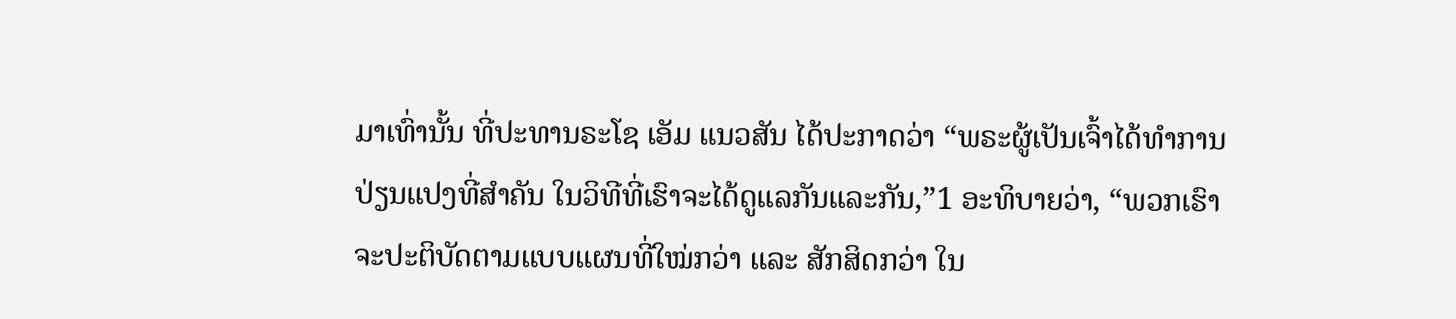ມາເທົ່ານັ້ນ ທີ່ປະທານຣະໂຊ ເອັມ ແນວສັນ ໄດ້ປະກາດວ່າ “ພຣະຜູ້ເປັນເຈົ້າໄດ້ທຳການປ່ຽນແປງທີ່ສຳຄັນ ໃນວິທີທີ່ເຮົາຈະໄດ້ດູແລກັນແລະກັນ,”1 ອະທິບາຍວ່າ, “ພວກເຮົາຈະປະຕິບັດຕາມແບບແຜນທີ່ໃໝ່ກວ່າ ແລະ ສັກສິດກວ່າ ໃນ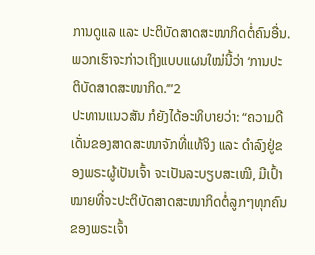ການດູແລ ແລະ ປະຕິບັດສາດສະໜາກິດຕໍ່ຄົນອື່ນ. ພວກເຮົາຈະກ່າວເຖິງແບບແຜນໃໝ່ນີ້ວ່າ ‘ການປະຕິບັດສາດສະໜາກິດ.’”2
ປະທານແນວສັນ ກໍຍັງໄດ້ອະທິບາຍວ່າ: “ຄວາມດີເດັ່ນຂອງສາດສະໜາຈັກທີ່ແທ້ຈິງ ແລະ ດຳລົງຢູ່ຂອງພຣະຜູ້ເປັນເຈົ້າ ຈະເປັນລະບຽບສະເໝີ, ມີເປົ້າໝາຍທີ່ຈະປະຕິບັດສາດສະໜາກິດຕໍ່ລູກໆທຸກຄົນຂອງພຣະເຈົ້າ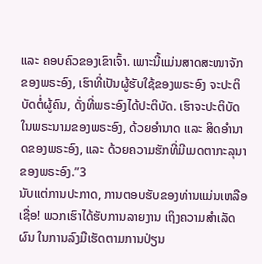ແລະ ຄອບຄົວຂອງເຂົາເຈົ້າ. ເພາະນີ້ແມ່ນສາດສະໜາຈັກຂອງພຣະອົງ, ເຮົາທີ່ເປັນຜູ້ຮັບໃຊ້ຂອງພຣະອົງ ຈະປະຕິບັດຕໍ່ຜູ້ຄົນ, ດັ່ງທີ່ພຣະອົງໄດ້ປະຕິບັດ. ເຮົາຈະປະຕິບັດໃນພຣະນາມຂອງພຣະອົງ, ດ້ວຍອຳນາດ ແລະ ສິດອຳນາດຂອງພຣະອົງ, ແລະ ດ້ວຍຄວາມຮັກທີ່ມີເມດຕາກະລຸນາຂອງພຣະອົງ.”3
ນັບແຕ່ການປະກາດ, ການຕອບຮັບຂອງທ່ານແມ່ນເຫລືອເຊື່ອ! ພວກເຮົາໄດ້ຮັບການລາຍງານ ເຖິງຄວາມສຳເລັດຜົນ ໃນການລົງມືເຮັດຕາມການປ່ຽນ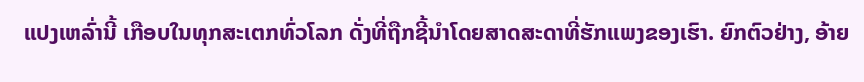ແປງເຫລົ່ານີ້ ເກືອບໃນທຸກສະເຕກທົ່ວໂລກ ດັ່ງທີ່ຖືກຊີ້ນຳໂດຍສາດສະດາທີ່ຮັກແພງຂອງເຮົາ. ຍົກຕົວຢ່າງ, ອ້າຍ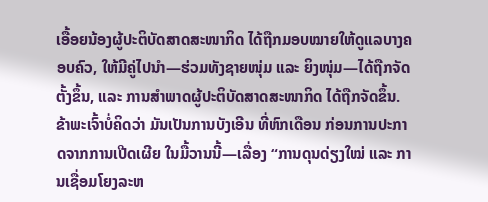ເອື້ອຍນ້ອງຜູ້ປະຕິບັດສາດສະໜາກິດ ໄດ້ຖືກມອບໝາຍໃຫ້ດູແລບາງຄອບຄົວ, ໃຫ້ມີຄູ່ໄປນຳ—ຮ່ວມທັງຊາຍໜຸ່ມ ແລະ ຍິງໜຸ່ມ—ໄດ້ຖືກຈັດຕັ້ງຂຶ້ນ, ແລະ ການສຳພາດຜູ້ປະຕິບັດສາດສະໜາກິດ ໄດ້ຖືກຈັດຂຶ້ນ.
ຂ້າພະເຈົ້າບໍ່ຄິດວ່າ ມັນເປັນການບັງເອີນ ທີ່ຫົກເດືອນ ກ່ອນການປະກາດຈາກການເປີດເຜີຍ ໃນມື້ວານນີ້—ເລື່ອງ “ການດຸນດ່ຽງໃໝ່ ແລະ ການເຊື່ອມໂຍງລະຫ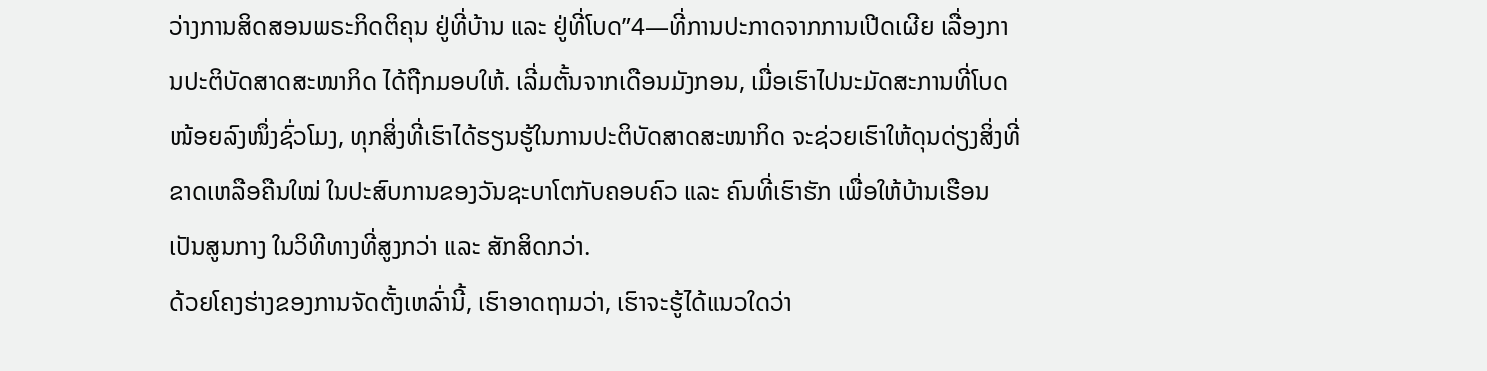ວ່າງການສິດສອນພຣະກິດຕິຄຸນ ຢູ່ທີ່ບ້ານ ແລະ ຢູ່ທີ່ໂບດ”4—ທີ່ການປະກາດຈາກການເປີດເຜີຍ ເລື່ອງການປະຕິບັດສາດສະໜາກິດ ໄດ້ຖືກມອບໃຫ້. ເລີ່ມຕັ້ນຈາກເດືອນມັງກອນ, ເມື່ອເຮົາໄປນະມັດສະການທີ່ໂບດໜ້ອຍລົງໜຶ່ງຊົ່ວໂມງ, ທຸກສິ່ງທີ່ເຮົາໄດ້ຮຽນຮູ້ໃນການປະຕິບັດສາດສະໜາກິດ ຈະຊ່ວຍເຮົາໃຫ້ດຸນດ່ຽງສິ່ງທີ່ຂາດເຫລືອຄືນໃໝ່ ໃນປະສົບການຂອງວັນຊະບາໂຕກັບຄອບຄົວ ແລະ ຄົນທີ່ເຮົາຮັກ ເພື່ອໃຫ້ບ້ານເຮືອນເປັນສູນກາງ ໃນວິທີທາງທີ່ສູງກວ່າ ແລະ ສັກສິດກວ່າ.
ດ້ວຍໂຄງຮ່າງຂອງການຈັດຕັ້ງເຫລົ່ານີ້, ເຮົາອາດຖາມວ່າ, ເຮົາຈະຮູ້ໄດ້ແນວໃດວ່າ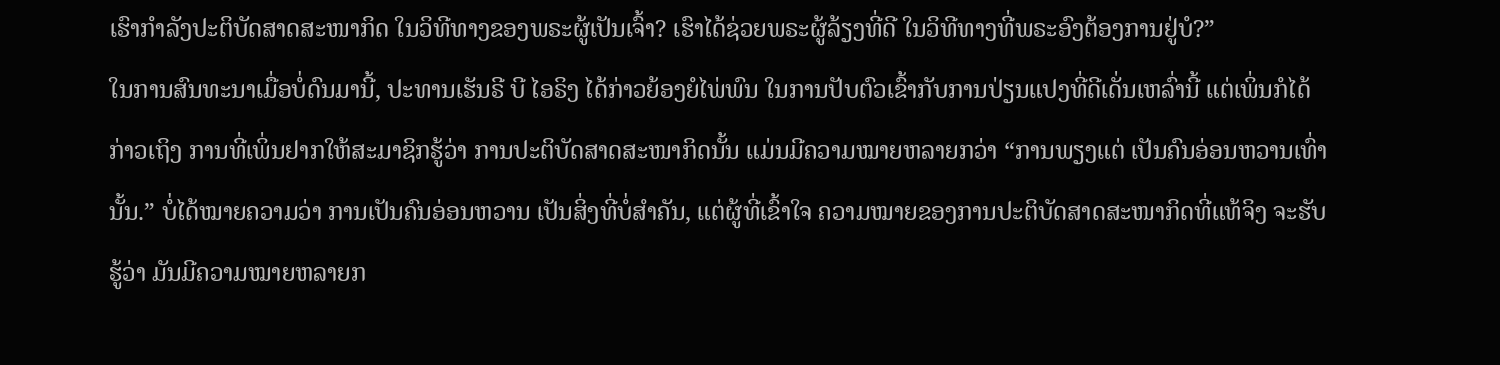ເຮົາກຳລັງປະຕິບັດສາດສະໜາກິດ ໃນວິທີທາງຂອງພຣະຜູ້ເປັນເຈົ້າ? ເຮົາໄດ້ຊ່ວຍພຣະຜູ້ລ້ຽງທີ່ດີ ໃນວິທີທາງທີ່ພຣະອົງຕ້ອງການຢູ່ບໍ?”
ໃນການສົນທະນາເມື່ອບໍ່ດົນມານີ້, ປະທານເຮັນຣີ ບີ ໄອຣິງ ໄດ້ກ່າວຍ້ອງຍໍໄພ່ພົນ ໃນການປັບຕົວເຂົ້າກັບການປ່ຽນແປງທີ່ດີເດັ່ນເຫລົ່ານີ້ ແຕ່ເພິ່ນກໍໄດ້ກ່າວເຖິງ ການທີ່ເພິ່ນຢາກໃຫ້ສະມາຊິກຮູ້ວ່າ ການປະຕິບັດສາດສະໜາກິດນັ້ນ ແມ່ນມີຄວາມໝາຍຫລາຍກວ່າ “ການພຽງແຕ່ ເປັນຄົນອ່ອນຫວານເທົ່ານັ້ນ.” ບໍ່ໄດ້ໝາຍຄວາມວ່າ ການເປັນຄົນອ່ອນຫວານ ເປັນສິ່ງທີ່ບໍ່ສຳຄັນ, ແຕ່ຜູ້ທີ່ເຂົ້າໃຈ ຄວາມໝາຍຂອງການປະຕິບັດສາດສະໜາກິດທີ່ແທ້ຈິງ ຈະຮັບຮູ້ວ່າ ມັນມີຄວາມໝາຍຫລາຍກ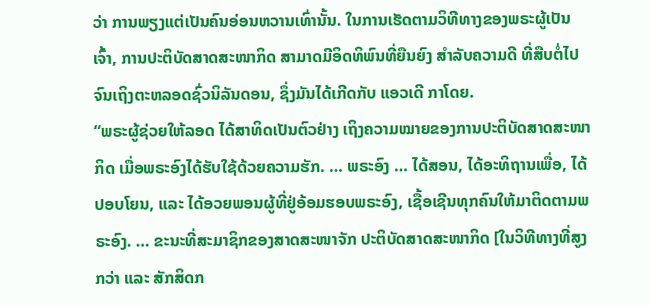ວ່າ ການພຽງແຕ່ເປັນຄົນອ່ອນຫວານເທົ່ານັ້ນ. ໃນການເຮັດຕາມວິທີທາງຂອງພຣະຜູ້ເປັນເຈົ້າ, ການປະຕິບັດສາດສະໜາກິດ ສາມາດມີອິດທິພົນທີ່ຍືນຍົງ ສຳລັບຄວາມດີ ທີ່ສືບຕໍ່ໄປ ຈົນເຖິງຕະຫລອດຊົ່ວນິລັນດອນ, ຊຶ່ງມັນໄດ້ເກີດກັບ ແອວເດີ ກາໂດຍ.
“ພຣະຜູ້ຊ່ວຍໃຫ້ລອດ ໄດ້ສາທິດເປັນຕົວຢ່າງ ເຖິງຄວາມໝາຍຂອງການປະຕິບັດສາດສະໜາກິດ ເມື່ອພຣະອົງໄດ້ຮັບໃຊ້ດ້ວຍຄວາມຮັກ. … ພຣະອົງ … ໄດ້ສອນ, ໄດ້ອະທິຖານເພື່ອ, ໄດ້ປອບໂຍນ, ແລະ ໄດ້ອວຍພອນຜູ້ທີ່ຢູ່ອ້ອມຮອບພຣະອົງ, ເຊື້ອເຊີນທຸກຄົນໃຫ້ມາຕິດຕາມພຣະອົງ. … ຂະນະທີ່ສະມາຊິກຂອງສາດສະໜາຈັກ ປະຕິບັດສາດສະໜາກິດ [ໃນວິທີທາງທີ່ສູງກວ່າ ແລະ ສັກສິດກ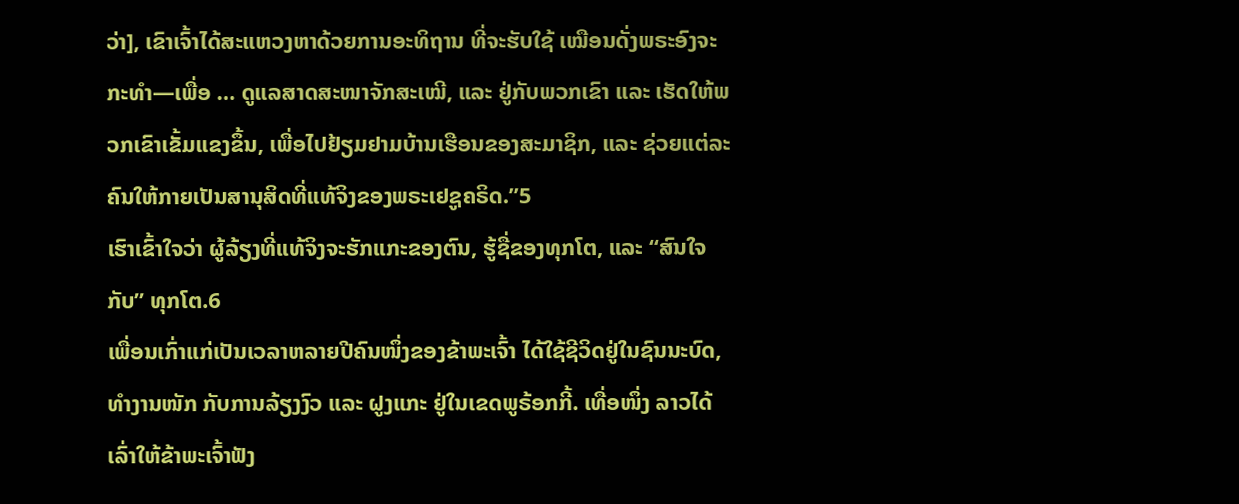ວ່າ], ເຂົາເຈົ້າໄດ້ສະແຫວງຫາດ້ວຍການອະທິຖານ ທີ່ຈະຮັບໃຊ້ ເໝືອນດັ່ງພຣະອົງຈະກະທຳ—ເພື່ອ … ດູແລສາດສະໜາຈັກສະເໝີ, ແລະ ຢູ່ກັບພວກເຂົາ ແລະ ເຮັດໃຫ້ພວກເຂົາເຂັ້ມແຂງຂຶ້ນ, ເພື່ອໄປຢ້ຽມຢາມບ້ານເຮືອນຂອງສະມາຊິກ, ແລະ ຊ່ວຍແຕ່ລະຄົນໃຫ້ກາຍເປັນສານຸສິດທີ່ແທ້ຈິງຂອງພຣະເຢຊູຄຣິດ.”5
ເຮົາເຂົ້າໃຈວ່າ ຜູ້ລ້ຽງທີ່ແທ້ຈິງຈະຮັກແກະຂອງຕົນ, ຮູ້ຊື່ຂອງທຸກໂຕ, ແລະ “ສົນໃຈກັບ” ທຸກໂຕ.6
ເພື່ອນເກົ່າແກ່ເປັນເວລາຫລາຍປີຄົນໜຶ່ງຂອງຂ້າພະເຈົ້າ ໄດ້ໃຊ້ຊີວິດຢູ່ໃນຊົນນະບົດ, ທຳງານໜັກ ກັບການລ້ຽງງົວ ແລະ ຝູງແກະ ຢູ່ໃນເຂດພູຣ້ອກກີ້. ເທື່ອໜຶ່ງ ລາວໄດ້ເລົ່າໃຫ້ຂ້າພະເຈົ້າຟັງ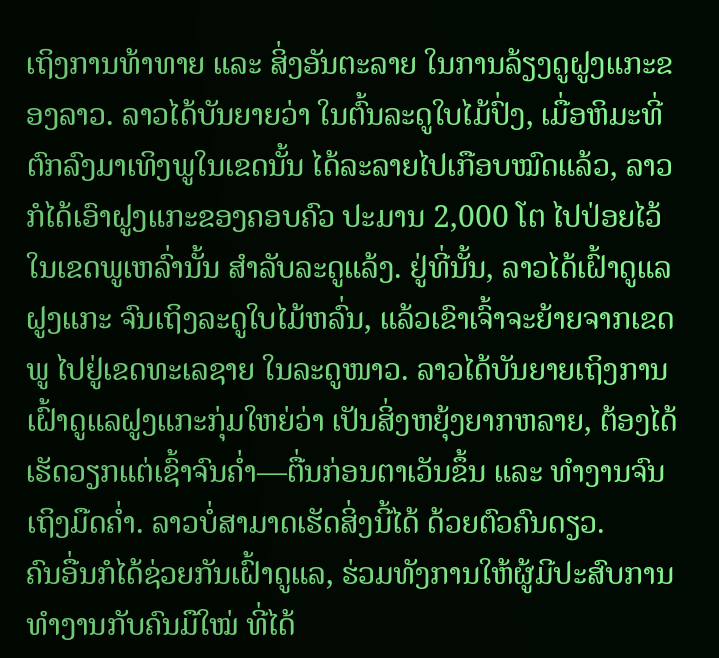ເຖິງການທ້າທາຍ ແລະ ສິ່ງອັນຕະລາຍ ໃນການລ້ຽງດູຝູງແກະຂອງລາວ. ລາວໄດ້ບັນຍາຍວ່າ ໃນຕົ້ນລະດູໃບໄມ້ປົ່ງ, ເມື່ອຫິມະທີ່ຕົກລົງມາເທິງພູໃນເຂດນັ້ນ ໄດ້ລະລາຍໄປເກືອບໝົດແລ້ວ, ລາວກໍໄດ້ເອົາຝູງແກະຂອງຄອບຄົວ ປະມານ 2,000 ໂຕ ໄປປ່ອຍໄວ້ໃນເຂດພູເຫລົ່ານັ້ນ ສຳລັບລະດູແລ້ງ. ຢູ່ທີ່ນັ້ນ, ລາວໄດ້ເຝົ້າດູແລຝູງແກະ ຈົນເຖິງລະດູໃບໄມ້ຫລົ່ນ, ແລ້ວເຂົາເຈົ້າຈະຍ້າຍຈາກເຂດພູ ໄປຢູ່ເຂດທະເລຊາຍ ໃນລະດູໜາວ. ລາວໄດ້ບັນຍາຍເຖິງການເຝົ້າດູແລຝູງແກະກຸ່ມໃຫຍ່ວ່າ ເປັນສິ່ງຫຍຸ້ງຍາກຫລາຍ, ຕ້ອງໄດ້ເຮັດວຽກແຕ່ເຊົ້າຈົນຄ່ຳ—ຕື່ນກ່ອນຕາເວັນຂຶ້ນ ແລະ ທຳງານຈົນເຖິງມືດຄ່ຳ. ລາວບໍ່ສາມາດເຮັດສິ່ງນີ້ໄດ້ ດ້ວຍຕົວຄົນດຽວ.
ຄົນອື່ນກໍໄດ້ຊ່ວຍກັນເຝົ້າດູແລ, ຮ່ວມທັງການໃຫ້ຜູ້ມີປະສົບການ ທຳງານກັບຄົນມືໃໝ່ ທີ່ໄດ້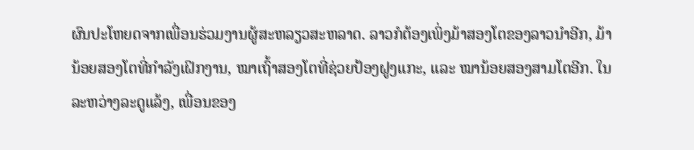ຜົນປະໂຫຍດຈາກເພື່ອນຮ່ວມງານຜູ້ສະຫລຽວສະຫລາດ. ລາວກໍຕ້ອງເພິ່ງມ້າສອງໂຕຂອງລາວນຳອີກ, ມ້ານ້ອຍສອງໂຕທີ່ກຳລັງເຝິກງານ, ໝາເຖົ້າສອງໂຕທີ່ຊ່ວຍປ້ອງຝູງແກະ, ແລະ ໝານ້ອຍສອງສາມໂຕອີກ. ໃນລະຫວ່າງລະດູແລ້ງ, ເພື່ອນຂອງ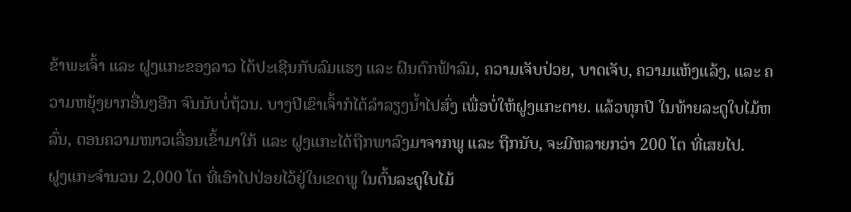ຂ້າພະເຈົ້າ ແລະ ຝູງແກະຂອງລາວ ໄດ້ປະເຊີນກັບລົມແຮງ ແລະ ຝົນຕົກຟ້າລົມ, ຄວາມເຈັບປ່ວຍ, ບາດເຈັບ, ຄວາມແຫ້ງແລ້ງ, ແລະ ຄວາມຫຍຸ້ງຍາກອື່ນໆອີກ ຈົນນັບບໍ່ຖ້ວນ. ບາງປີເຂົາເຈົ້າກໍໄດ້ລຳລຽງນ້ຳໄປສົ່ງ ເພື່ອບໍ່ໃຫ້ຝູງແກະຕາຍ. ແລ້ວທຸກປີ ໃນທ້າຍລະດູໃບໄມ້ຫລົ່ນ, ຕອນຄວາມໜາວເລື່ອນເຂົ້າມາໃກ້ ແລະ ຝູງແກະໄດ້ຖືກພາລົງມາຈາກພູ ແລະ ຖືກນັບ, ຈະມີຫລາຍກວ່າ 200 ໂຕ ທີ່ເສຍໄປ.
ຝູງແກະຈຳນວນ 2,000 ໂຕ ທີ່ເອົາໄປປ່ອຍໄວ້ຢູ່ໃນເຂດພູ ໃນຕົ້ນລະດູໃບໄມ້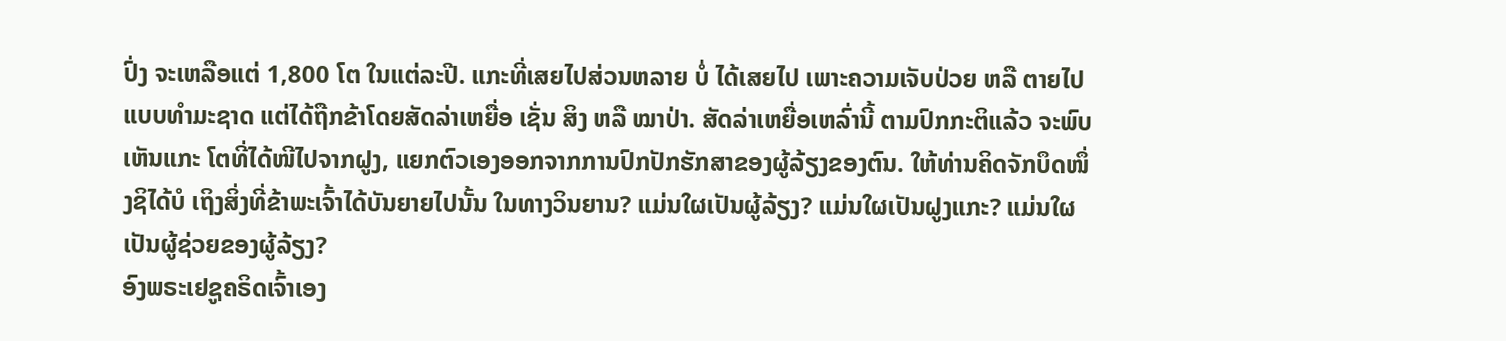ປົ່ງ ຈະເຫລືອແຕ່ 1,800 ໂຕ ໃນແຕ່ລະປີ. ແກະທີ່ເສຍໄປສ່ວນຫລາຍ ບໍ່ ໄດ້ເສຍໄປ ເພາະຄວາມເຈັບປ່ວຍ ຫລື ຕາຍໄປແບບທຳມະຊາດ ແຕ່ໄດ້ຖືກຂ້າໂດຍສັດລ່າເຫຍື່ອ ເຊັ່ນ ສິງ ຫລື ໝາປ່າ. ສັດລ່າເຫຍື່ອເຫລົ່ານີ້ ຕາມປົກກະຕິແລ້ວ ຈະພົບເຫັນແກະ ໂຕທີ່ໄດ້ໜີໄປຈາກຝູງ, ແຍກຕົວເອງອອກຈາກການປົກປັກຮັກສາຂອງຜູ້ລ້ຽງຂອງຕົນ. ໃຫ້ທ່ານຄິດຈັກບຶດໜຶ່ງຊິໄດ້ບໍ ເຖິງສິ່ງທີ່ຂ້າພະເຈົ້າໄດ້ບັນຍາຍໄປນັ້ນ ໃນທາງວິນຍານ? ແມ່ນໃຜເປັນຜູ້ລ້ຽງ? ແມ່ນໃຜເປັນຝູງແກະ? ແມ່ນໃຜເປັນຜູ້ຊ່ວຍຂອງຜູ້ລ້ຽງ?
ອົງພຣະເຢຊູຄຣິດເຈົ້າເອງ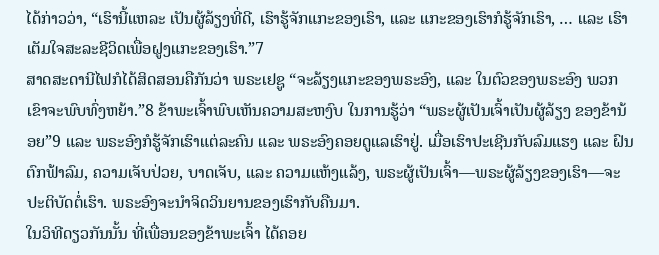ໄດ້ກ່າວວ່າ, “ເຮົານີ້ແຫລະ ເປັນຜູ້ລ້ຽງທີ່ດີ, ເຮົາຮູ້ຈັກແກະຂອງເຮົາ, ແລະ ແກະຂອງເຮົາກໍຮູ້ຈັກເຮົາ, … ແລະ ເຮົາເຕັມໃຈສະລະຊີວິດເພື່ອຝູງແກະຂອງເຮົາ.”7
ສາດສະດານີໄຟກໍໄດ້ສິດສອນຄືກັນວ່າ ພຣະເຢຊູ “ຈະລ້ຽງແກະຂອງພຣະອົງ, ແລະ ໃນຕົວຂອງພຣະອົງ ພວກເຂົາຈະພົບທົ່ງຫຍ້າ.”8 ຂ້າພະເຈົ້າພົບເຫັນຄວາມສະຫງົບ ໃນການຮູ້ວ່າ “ພຣະຜູ້ເປັນເຈົ້າເປັນຜູ້ລ້ຽງ ຂອງຂ້ານ້ອຍ”9 ແລະ ພຣະອົງກໍຮູ້ຈັກເຮົາແຕ່ລະຄົນ ແລະ ພຣະອົງຄອຍດູແລເຮົາຢູ່. ເມື່ອເຮົາປະເຊີນກັບລົມແຮງ ແລະ ຝົນຕົກຟ້າລົມ, ຄວາມເຈັບປ່ວຍ, ບາດເຈັບ, ແລະ ຄວາມແຫ້ງແລ້ງ, ພຣະຜູ້ເປັນເຈົ້າ—ພຣະຜູ້ລ້ຽງຂອງເຮົາ—ຈະປະຕິບັດຕໍ່ເຮົາ. ພຣະອົງຈະນຳຈິດວິນຍານຂອງເຮົາກັບຄືນມາ.
ໃນວິທີດຽວກັນນັ້ນ ທີ່ເພື່ອນຂອງຂ້າພະເຈົ້າ ໄດ້ຄອຍ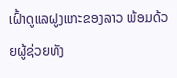ເຝົ້າດູແລຝູງແກະຂອງລາວ ພ້ອມດ້ວຍຜູ້ຊ່ວຍທັງ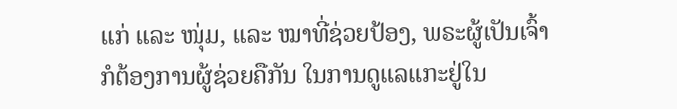ແກ່ ແລະ ໜຸ່ມ, ແລະ ໝາທີ່ຊ່ວຍປ້ອງ, ພຣະຜູ້ເປັນເຈົ້າກໍຕ້ອງການຜູ້ຊ່ວຍຄືກັນ ໃນການດູແລແກະຢູ່ໃນ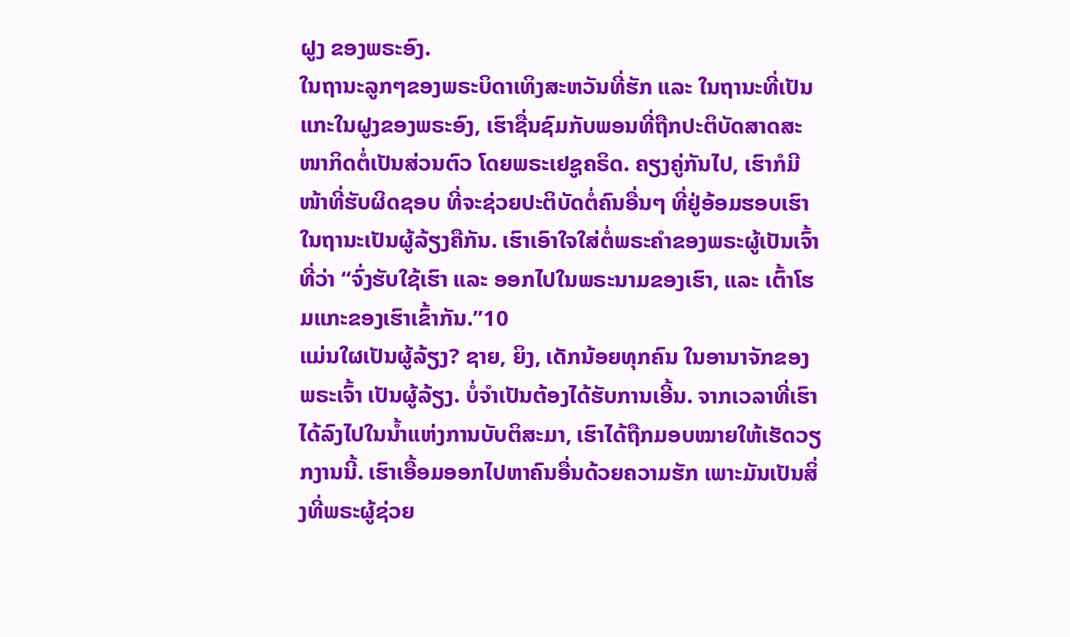ຝູງ ຂອງພຣະອົງ.
ໃນຖານະລູກໆຂອງພຣະບິດາເທິງສະຫວັນທີ່ຮັກ ແລະ ໃນຖານະທີ່ເປັນແກະໃນຝູງຂອງພຣະອົງ, ເຮົາຊື່ນຊົມກັບພອນທີ່ຖືກປະຕິບັດສາດສະໜາກິດຕໍ່ເປັນສ່ວນຕົວ ໂດຍພຣະເຢຊູຄຣິດ. ຄຽງຄູ່ກັນໄປ, ເຮົາກໍມີໜ້າທີ່ຮັບຜິດຊອບ ທີ່ຈະຊ່ວຍປະຕິບັດຕໍ່ຄົນອື່ນໆ ທີ່ຢູ່ອ້ອມຮອບເຮົາ ໃນຖານະເປັນຜູ້ລ້ຽງຄືກັນ. ເຮົາເອົາໃຈໃສ່ຕໍ່ພຣະຄຳຂອງພຣະຜູ້ເປັນເຈົ້າ ທີ່ວ່າ “ຈົ່ງຮັບໃຊ້ເຮົາ ແລະ ອອກໄປໃນພຣະນາມຂອງເຮົາ, ແລະ ເຕົ້າໂຮມແກະຂອງເຮົາເຂົ້າກັນ.”10
ແມ່ນໃຜເປັນຜູ້ລ້ຽງ? ຊາຍ, ຍິງ, ເດັກນ້ອຍທຸກຄົນ ໃນອານາຈັກຂອງພຣະເຈົ້າ ເປັນຜູ້ລ້ຽງ. ບໍ່ຈຳເປັນຕ້ອງໄດ້ຮັບການເອີ້ນ. ຈາກເວລາທີ່ເຮົາໄດ້ລົງໄປໃນນ້ຳແຫ່ງການບັບຕິສະມາ, ເຮົາໄດ້ຖືກມອບໝາຍໃຫ້ເຮັດວຽກງານນີ້. ເຮົາເອື້ອມອອກໄປຫາຄົນອື່ນດ້ວຍຄວາມຮັກ ເພາະມັນເປັນສິ່ງທີ່ພຣະຜູ້ຊ່ວຍ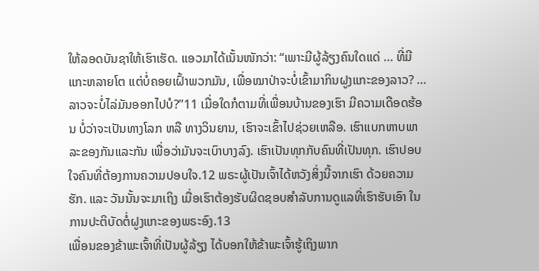ໃຫ້ລອດບັນຊາໃຫ້ເຮົາເຮັດ. ແອວມາໄດ້ເນັ້ນໜັກວ່າ: “ເພາະມີຜູ້ລ້ຽງຄົນໃດແດ່ … ທີ່ມີແກະຫລາຍໂຕ ແຕ່ບໍ່ຄອຍເຝົ້າພວກມັນ, ເພື່ອໝາປ່າຈະບໍ່ເຂົ້າມາກິນຝູງແກະຂອງລາວ? … ລາວຈະບໍ່ໄລ່ມັນອອກໄປບໍ?”11 ເມື່ອໃດກໍຕາມທີ່ເພື່ອນບ້ານຂອງເຮົາ ມີຄວາມເດືອດຮ້ອນ ບໍ່ວ່າຈະເປັນທາງໂລກ ຫລື ທາງວິນຍານ, ເຮົາຈະເຂົ້າໄປຊ່ວຍເຫລືອ. ເຮົາແບກຫາບພາລະຂອງກັນແລະກັນ ເພື່ອວ່າມັນຈະເບົາບາງລົງ. ເຮົາເປັນທຸກກັບຄົນທີ່ເປັນທຸກ. ເຮົາປອບໃຈຄົນທີ່ຕ້ອງການຄວາມປອບໃຈ.12 ພຣະຜູ້ເປັນເຈົ້າໄດ້ຫວັງສິ່ງນີ້ຈາກເຮົາ ດ້ວຍຄວາມຮັກ. ແລະ ວັນນັ້ນຈະມາເຖິງ ເມື່ອເຮົາຕ້ອງຮັບຜິດຊອບສຳລັບການດູແລທີ່ເຮົາຮັບເອົາ ໃນການປະຕິບັດຕໍ່ຝູງແກະຂອງພຣະອົງ.13
ເພື່ອນຂອງຂ້າພະເຈົ້າທີ່ເປັນຜູ້ລ້ຽງ ໄດ້ບອກໃຫ້ຂ້າພະເຈົ້າຮູ້ເຖິງພາກ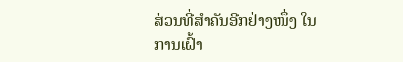ສ່ວນທີ່ສຳຄັນອີກຢ່າງໜຶ່ງ ໃນການເຝົ້າ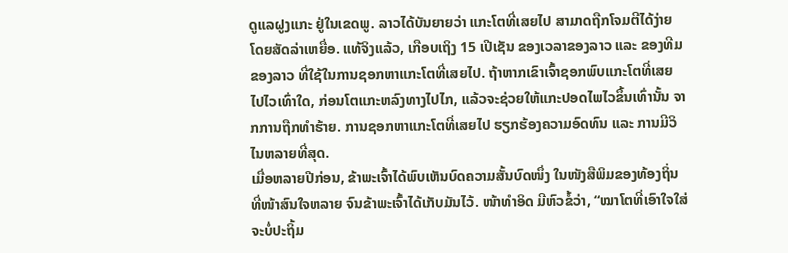ດູແລຝູງແກະ ຢູ່ໃນເຂດພູ. ລາວໄດ້ບັນຍາຍວ່າ ແກະໂຕທີ່ເສຍໄປ ສາມາດຖືກໂຈມຕີໄດ້ງ່າຍໂດຍສັດລ່າເຫຍື່ອ. ແທ້ຈິງແລ້ວ, ເກືອບເຖິງ 15 ເປີເຊັນ ຂອງເວລາຂອງລາວ ແລະ ຂອງທີມຂອງລາວ ທີ່ໃຊ້ໃນການຊອກຫາແກະໂຕທີ່ເສຍໄປ. ຖ້າຫາກເຂົາເຈົ້າຊອກພົບແກະໂຕທີ່ເສຍໄປໄວເທົ່າໃດ, ກ່ອນໂຕແກະຫລົງທາງໄປໄກ, ແລ້ວຈະຊ່ວຍໃຫ້ແກະປອດໄພໄວຂຶ້ນເທົ່ານັ້ນ ຈາກການຖືກທຳຮ້າຍ. ການຊອກຫາແກະໂຕທີ່ເສຍໄປ ຮຽກຮ້ອງຄວາມອົດທົນ ແລະ ການມີວິໄນຫລາຍທີ່ສຸດ.
ເມື່ອຫລາຍປີກ່ອນ, ຂ້າພະເຈົ້າໄດ້ພົບເຫັນບົດຄວາມສັ້ນບົດໜຶ່ງ ໃນໜັງສືພິມຂອງທ້ອງຖິ່ນ ທີ່ໜ້າສົນໃຈຫລາຍ ຈົນຂ້າພະເຈົ້າໄດ້ເກັບມັນໄວ້. ໜ້າທຳອິດ ມີຫົວຂໍ້ວ່າ, “ໝາໂຕທີ່ເອົາໃຈໃສ່ ຈະບໍ່ປະຖິ້ມ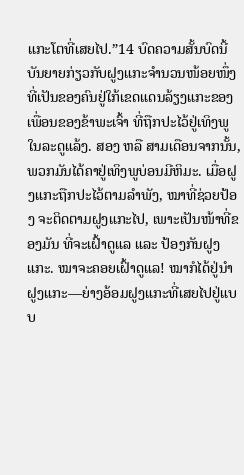ແກະໂຕທີ່ເສຍໄປ.”14 ບົດຄວາມສັ້ນບົດນີ້ ບັນຍາຍກ່ຽວກັບຝູງແກະຈຳນວນໜ້ອຍໜຶ່ງ ທີ່ເປັນຂອງຄົນຢູ່ໃກ້ເຂດແດນລ້ຽງແກະຂອງເພື່ອນຂອງຂ້າພະເຈົ້າ ທີ່ຖືກປະໄວ້ຢູ່ເທິງພູໃນລະດູແລ້ງ. ສອງ ຫລື ສາມເດືອນຈາກນັ້ນ, ພວກມັນໄດ້ຄາຢູ່ເທິງພູບ່ອນມີຫິມະ. ເມື່ອຝູງແກະຖືກປະໄວ້ຕາມລຳພັງ, ໝາທີ່ຊ່ວຍປ້ອງ ຈະຕິດຕາມຝູງແກະໄປ, ເພາະເປັນໜ້າທີ່ຂອງມັນ ທີ່ຈະເຝົ້າດູແລ ແລະ ປ້ອງກັນຝູງແກະ. ໝາຈະຄອຍເຝົ້າດູແລ! ໝາກໍໄດ້ຢູ່ນຳຝູງແກະ—ຍ່າງອ້ອມຝູງແກະທີ່ເສຍໄປຢູ່ແບບ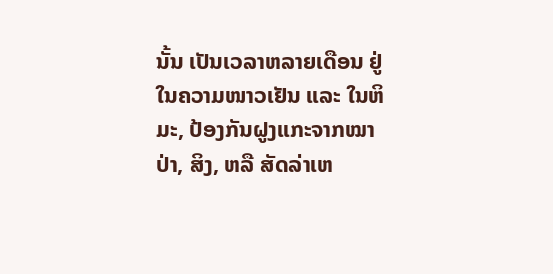ນັ້ນ ເປັນເວລາຫລາຍເດືອນ ຢູ່ໃນຄວາມໜາວເຢັນ ແລະ ໃນຫິມະ, ປ້ອງກັນຝູງແກະຈາກໝາປ່າ, ສິງ, ຫລື ສັດລ່າເຫ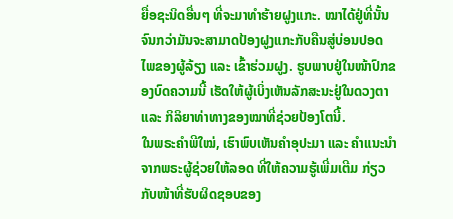ຍື່ອຊະນິດອື່ນໆ ທີ່ຈະມາທຳຮ້າຍຝູງແກະ. ໝາໄດ້ຢູ່ທີ່ນັ້ນຈົນກວ່າມັນຈະສາມາດປ້ອງຝູງແກະກັບຄືນສູ່ບ່ອນປອດໄພຂອງຜູ້ລ້ຽງ ແລະ ເຂົ້າຮ່ວມຝູງ. ຮູບພາບຢູ່ໃນໜ້າປົກຂອງບົດຄວາມນີ້ ເຮັດໃຫ້ຜູ້ເບິ່ງເຫັນລັກສະນະຢູ່ໃນດວງຕາ ແລະ ກິລິຍາທ່າທາງຂອງໝາທີ່ຊ່ວຍປ້ອງໂຕນີ້.
ໃນພຣະຄຳພີໃໝ່, ເຮົາພົບເຫັນຄຳອຸປະມາ ແລະ ຄຳແນະນຳຈາກພຣະຜູ້ຊ່ວຍໃຫ້ລອດ ທີ່ໃຫ້ຄວາມຮູ້ເພີ່ມເຕີມ ກ່ຽວກັບໜ້າທີ່ຮັບຜິດຊອບຂອງ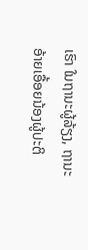ເຮົາ ໃນຖານະຜູ້ລ້ຽງ, ຖານະອ້າຍເອື້ອຍນ້ອງຜູ້ປະຕິ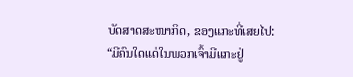ບັດສາດສະໜາກິດ, ຂອງແກະທີ່ເສຍໄປ:
“ມີຄົນໃດແດ່ໃນພວກເຈົ້າມີແກະຢູ່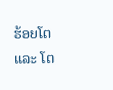ຮ້ອຍໂຕ ແລະ ໂຕ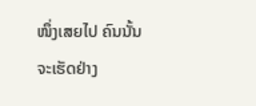ໜຶ່ງເສຍໄປ ຄົນນັ້ນຈະເຮັດຢ່າງ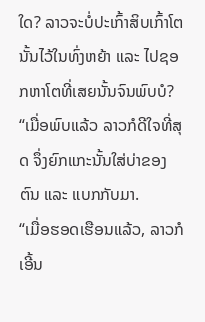ໃດ? ລາວຈະບໍ່ປະເກົ້າສິບເກົ້າໂຕນັ້ນໄວ້ໃນທົ່ງຫຍ້າ ແລະ ໄປຊອກຫາໂຕທີ່ເສຍນັ້ນຈົນພົບບໍ?
“ເມື່ອພົບແລ້ວ ລາວກໍດີໃຈທີ່ສຸດ ຈຶ່ງຍົກແກະນັ້ນໃສ່ບ່າຂອງຕົນ ແລະ ແບກກັບມາ.
“ເມື່ອຮອດເຮືອນແລ້ວ, ລາວກໍເອີ້ນ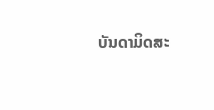ບັນດາມິດສະ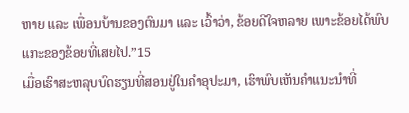ຫາຍ ແລະ ເພື່ອນບ້ານຂອງຕົນມາ ແລະ ເວົ້າວ່າ, ຂ້ອຍດີໃຈຫລາຍ ເພາະຂ້ອຍໄດ້ພົບແກະຂອງຂ້ອຍທີ່ເສຍໄປ.”15
ເມື່ອເຮົາສະຫລຸບບົດຮຽນທີ່ສອນຢູ່ໃນຄຳອຸປະມາ, ເຮົາພົບເຫັນຄຳແນະນຳທີ່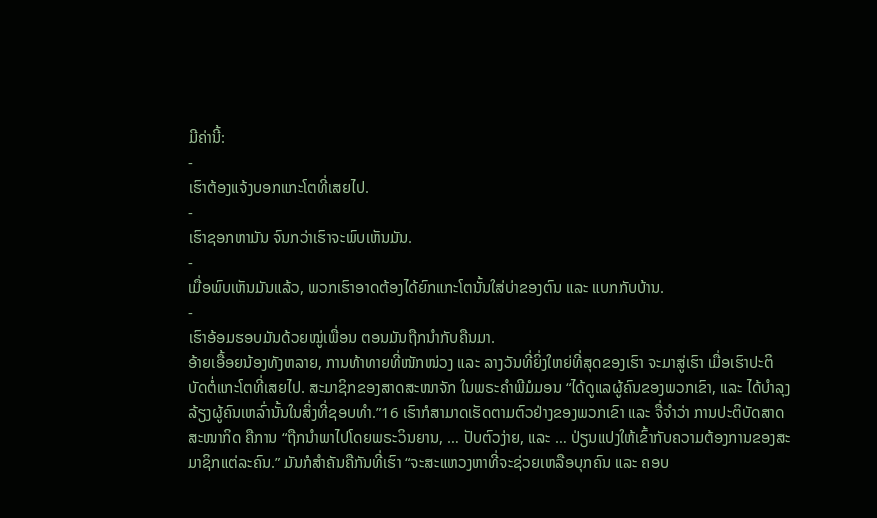ມີຄ່ານີ້:
-
ເຮົາຕ້ອງແຈ້ງບອກແກະໂຕທີ່ເສຍໄປ.
-
ເຮົາຊອກຫາມັນ ຈົນກວ່າເຮົາຈະພົບເຫັນມັນ.
-
ເມື່ອພົບເຫັນມັນແລ້ວ, ພວກເຮົາອາດຕ້ອງໄດ້ຍົກແກະໂຕນັ້ນໃສ່ບ່າຂອງຕົນ ແລະ ແບກກັບບ້ານ.
-
ເຮົາອ້ອມຮອບມັນດ້ວຍໝູ່ເພື່ອນ ຕອນມັນຖືກນຳກັບຄືນມາ.
ອ້າຍເອື້ອຍນ້ອງທັງຫລາຍ, ການທ້າທາຍທີ່ໜັກໜ່ວງ ແລະ ລາງວັນທີ່ຍິ່ງໃຫຍ່ທີ່ສຸດຂອງເຮົາ ຈະມາສູ່ເຮົາ ເມື່ອເຮົາປະຕິບັດຕໍ່ແກະໂຕທີ່ເສຍໄປ. ສະມາຊິກຂອງສາດສະໜາຈັກ ໃນພຣະຄຳພີມໍມອນ “ໄດ້ດູແລຜູ້ຄົນຂອງພວກເຂົາ, ແລະ ໄດ້ບຳລຸງລ້ຽງຜູ້ຄົນເຫລົ່ານັ້ນໃນສິ່ງທີ່ຊອບທຳ.”16 ເຮົາກໍສາມາດເຮັດຕາມຕົວຢ່າງຂອງພວກເຂົາ ແລະ ຈື່ຈຳວ່າ ການປະຕິບັດສາດສະໜາກິດ ຄືການ “ຖືກນຳພາໄປໂດຍພຣະວິນຍານ, … ປັບຕົວງ່າຍ, ແລະ … ປ່ຽນແປງໃຫ້ເຂົ້າກັບຄວາມຕ້ອງການຂອງສະມາຊິກແຕ່ລະຄົນ.” ມັນກໍສຳຄັນຄືກັນທີ່ເຮົາ “ຈະສະແຫວງຫາທີ່ຈະຊ່ວຍເຫລືອບຸກຄົນ ແລະ ຄອບ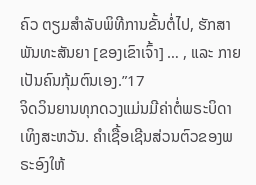ຄົວ ຕຽມສຳລັບພິທີການຂັ້ນຕໍ່ໄປ, ຮັກສາພັນທະສັນຍາ [ຂອງເຂົາເຈົ້າ] … , ແລະ ກາຍເປັນຄົນກຸ້ມຕົນເອງ.”17
ຈິດວິນຍານທຸກດວງແມ່ນມີຄ່າຕໍ່ພຣະບິດາເທິງສະຫວັນ. ຄຳເຊື້ອເຊີນສ່ວນຕົວຂອງພຣະອົງໃຫ້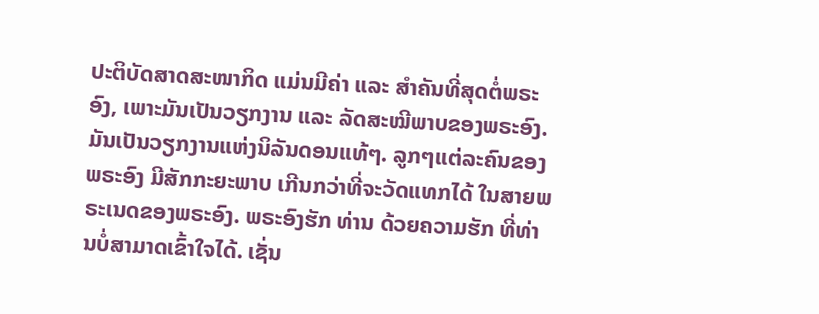ປະຕິບັດສາດສະໜາກິດ ແມ່ນມີຄ່າ ແລະ ສຳຄັນທີ່ສຸດຕໍ່ພຣະອົງ, ເພາະມັນເປັນວຽກງານ ແລະ ລັດສະໝີພາບຂອງພຣະອົງ. ມັນເປັນວຽກງານແຫ່ງນິລັນດອນແທ້ໆ. ລູກໆແຕ່ລະຄົນຂອງພຣະອົງ ມີສັກກະຍະພາບ ເກີນກວ່າທີ່ຈະວັດແທກໄດ້ ໃນສາຍພຣະເນດຂອງພຣະອົງ. ພຣະອົງຮັກ ທ່ານ ດ້ວຍຄວາມຮັກ ທີ່ທ່ານບໍ່ສາມາດເຂົ້າໃຈໄດ້. ເຊັ່ນ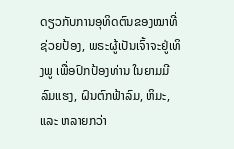ດຽວກັບການອຸທິດຕົນຂອງໝາທີ່ຊ່ວຍປ້ອງ, ພຣະຜູ້ເປັນເຈົ້າຈະຢູ່ເທິງພູ ເພື່ອປົກປ້ອງທ່ານ ໃນຍາມມີລົມແຮງ, ຝົນຕົກຟ້າລົມ, ຫິມະ, ແລະ ຫລາຍກວ່າ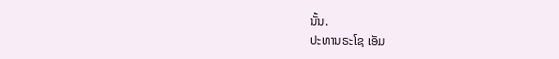ນັ້ນ.
ປະທານຣະໂຊ ເອັມ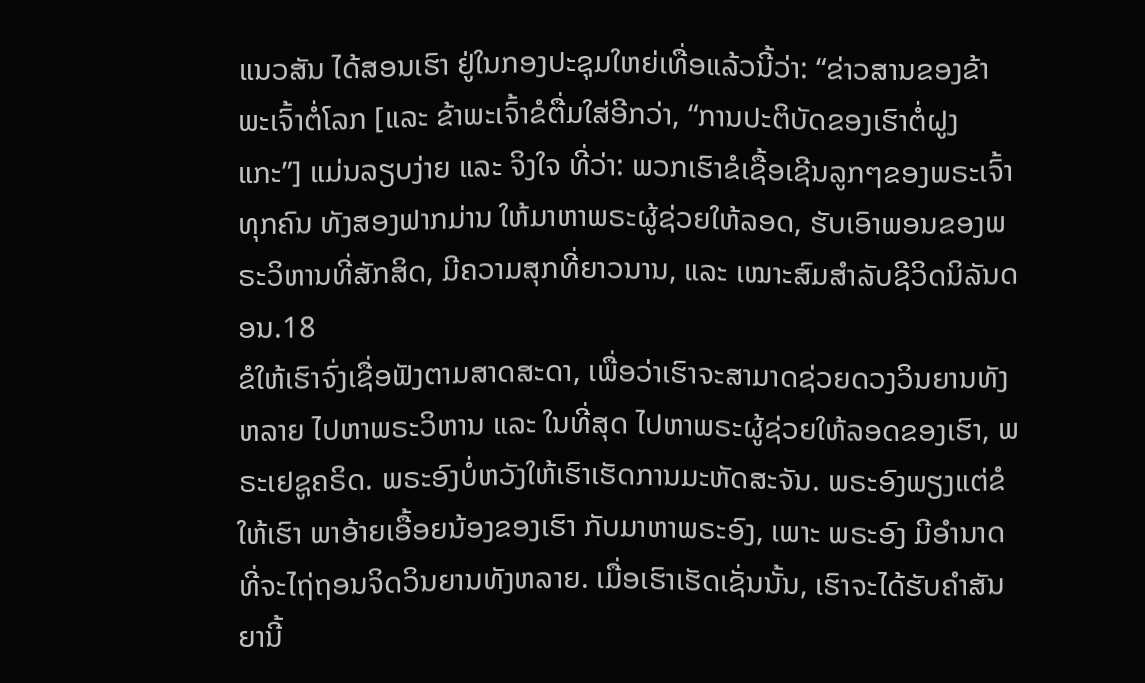ແນວສັນ ໄດ້ສອນເຮົາ ຢູ່ໃນກອງປະຊຸມໃຫຍ່ເທື່ອແລ້ວນີ້ວ່າ: “ຂ່າວສານຂອງຂ້າພະເຈົ້າຕໍ່ໂລກ [ແລະ ຂ້າພະເຈົ້າຂໍຕື່ມໃສ່ອີກວ່າ, “ການປະຕິບັດຂອງເຮົາຕໍ່ຝູງແກະ”] ແມ່ນລຽບງ່າຍ ແລະ ຈິງໃຈ ທີ່ວ່າ: ພວກເຮົາຂໍເຊື້ອເຊີນລູກໆຂອງພຣະເຈົ້າທຸກຄົນ ທັງສອງຟາກມ່ານ ໃຫ້ມາຫາພຣະຜູ້ຊ່ວຍໃຫ້ລອດ, ຮັບເອົາພອນຂອງພຣະວິຫານທີ່ສັກສິດ, ມີຄວາມສຸກທີ່ຍາວນານ, ແລະ ເໝາະສົມສຳລັບຊີວິດນິລັນດອນ.18
ຂໍໃຫ້ເຮົາຈົ່ງເຊື່ອຟັງຕາມສາດສະດາ, ເພື່ອວ່າເຮົາຈະສາມາດຊ່ວຍດວງວິນຍານທັງຫລາຍ ໄປຫາພຣະວິຫານ ແລະ ໃນທີ່ສຸດ ໄປຫາພຣະຜູ້ຊ່ວຍໃຫ້ລອດຂອງເຮົາ, ພຣະເຢຊູຄຣິດ. ພຣະອົງບໍ່ຫວັງໃຫ້ເຮົາເຮັດການມະຫັດສະຈັນ. ພຣະອົງພຽງແຕ່ຂໍໃຫ້ເຮົາ ພາອ້າຍເອື້ອຍນ້ອງຂອງເຮົາ ກັບມາຫາພຣະອົງ, ເພາະ ພຣະອົງ ມີອຳນາດທີ່ຈະໄຖ່ຖອນຈິດວິນຍານທັງຫລາຍ. ເມື່ອເຮົາເຮັດເຊັ່ນນັ້ນ, ເຮົາຈະໄດ້ຮັບຄຳສັນຍານີ້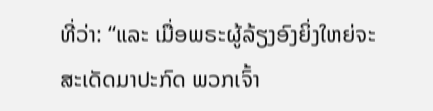ທີ່ວ່າ: “ແລະ ເມື່ອພຣະຜູ້ລ້ຽງອົງຍິ່ງໃຫຍ່ຈະສະເດັດມາປະກົດ ພວກເຈົ້າ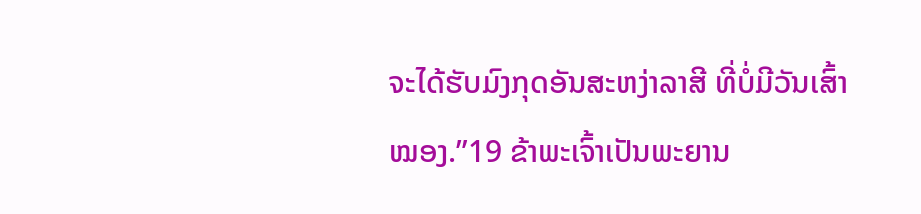ຈະໄດ້ຮັບມົງກຸດອັນສະຫງ່າລາສີ ທີ່ບໍ່ມີວັນເສົ້າໝອງ.”19 ຂ້າພະເຈົ້າເປັນພະຍານ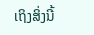ເຖິງສິ່ງນີ້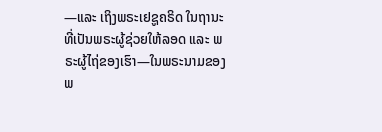—ແລະ ເຖິງພຣະເຢຊູຄຣິດ ໃນຖານະທີ່ເປັນພຣະຜູ້ຊ່ວຍໃຫ້ລອດ ແລະ ພຣະຜູ້ໄຖ່ຂອງເຮົາ—ໃນພຣະນາມຂອງພ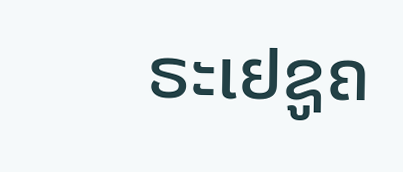ຣະເຢຊູຄ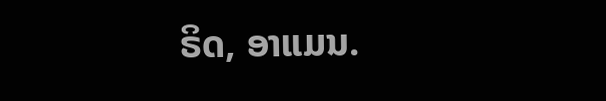ຣິດ, ອາແມນ.